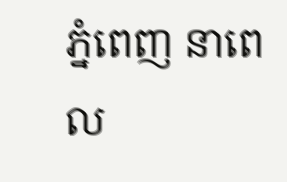ភ្នំពេញ នាពេល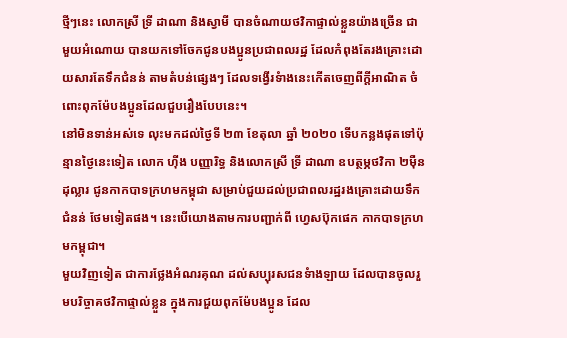ថ្មីៗនេះ លោកស្រី ទ្រី ដាណា និងស្វាមី បានចំណាយថវិកាផ្ទាល់ខ្លួនយ៉ាងច្រើន ជាមួយអំណោយ បានយកទៅចែកជូនបងប្អូនប្រជាពលរដ្ឋ ដែលកំពុងតែរងគ្រោះដោយសារតែទឹកជំនន់ តាមតំបន់ផ្សេងៗ ដែលទង្វើរទំាងនេះកើតចេញពីក្តីអាណិត ចំពោះពុកម៉ែបងប្អូនដែលជួបរឿងបែបនេះ។
នៅមិនទាន់អស់ទេ លុះមកដល់ថ្ងៃទី ២៣ ខែតុលា ឆ្នាំ ២០២០ ទើបកន្លងផុតទៅប៉ុន្មានថ្ងៃនេះទៀត លោក ហ៊ីង បញ្ញារិទ្ធ និងលោកស្រី ទ្រី ដាណា ឧបត្ថម្ភថវិកា ២ម៉ឺនដុល្លារ ជូនកាកបាទក្រហមកម្ពុជា សម្រាប់ជួយដល់ប្រជាពលរដ្ឋរងគ្រោះដោយទឹកជំនន់ ថែមទៀតផង។ នេះបើយោងតាមការបញ្ជាក់ពី ហ្វេសប៊ុកផេក កាកបាទក្រហមកម្ពុជា។
មួយវិញទៀត ជាការថ្លែងអំណរគុណ ដល់សប្បុរសជនទំាងឡាយ ដែលបានចូលរួមបរិច្ចាគថវិកាផ្ទាល់ខ្លួន ក្នុងការជួយពុកម៉ែបងប្អូន ដែល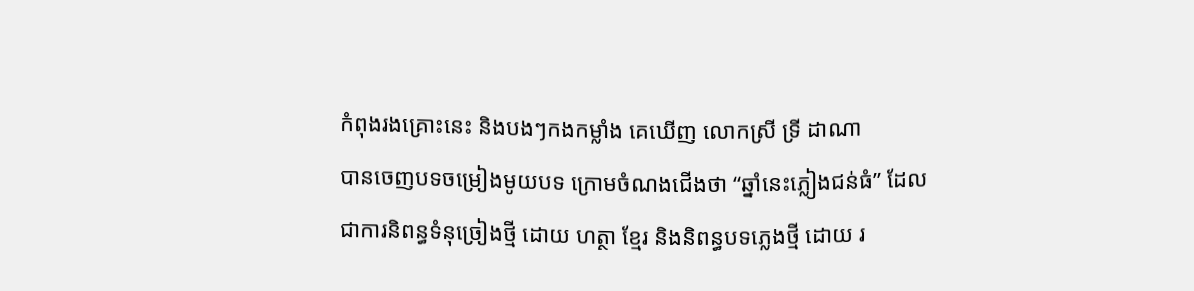កំពុងរងគ្រោះនេះ និងបងៗកងកម្លាំង គេឃើញ លោកស្រី ទ្រី ដាណា
បានចេញបទចម្រៀងមូយបទ ក្រោមចំណងជើងថា “ឆ្នាំនេះភ្លៀងជន់ធំ” ដែលជាការនិពន្ធទំនុច្រៀងថ្មី ដោយ ហត្ថា ខ្មែរ និងនិពន្ធបទភ្លេងថ្មី ដោយ រ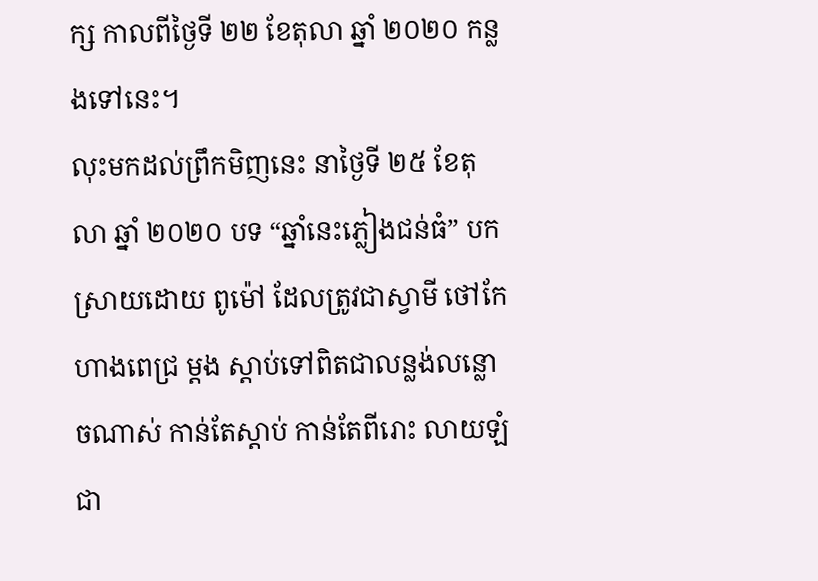ក្ស កាលពីថ្ងៃទី ២២ ខែតុលា ឆ្នាំ ២០២០ កន្លងទៅនេះ។
លុះមកដល់ព្រឹកមិញនេះ នាថ្ងៃទី ២៥ ខែតុលា ឆ្នាំ ២០២០ បទ “ឆ្នាំនេះភ្លៀងជន់ធំ” បកស្រាយដោយ ពូម៉ៅ ដែលត្រូវជាស្វាមី ថៅកែហាងពេជ្រ ម្តង ស្តាប់ទៅពិតជាលន្លង់លន្លោចណាស់ កាន់តែស្តាប់ កាន់តែពីរោះ លាយឡំជា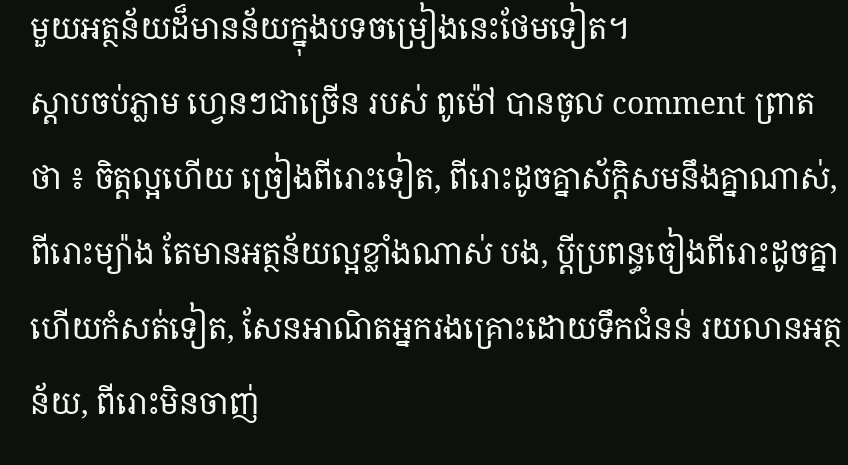មួយអត្ថន័យដ៏មានន័យក្នុងបទចម្រៀងនេះថែមទៀត។
ស្តាបចប់ភ្លាម ហ្វេនៗជាច្រើន របស់ ពូម៉ៅ បានចូល comment ព្រាត ថា ៖ ចិត្តល្អហើយ ច្រៀងពីរោះទៀត, ពីរោះដូចគ្នាស័ក្តិសមនឹងគ្នាណាស់, ពីរោះម្យ៉ាង តែមានអត្ថន័យល្អខ្លាំងណាស់ បង, ប្តីប្រពន្ធចៀងពីរោះដូចគ្នា ហើយកំសត់ទៀត, សែនអាណិតអ្នករងគ្រោះដោយទឹកជំនន់ រយលានអត្ថន័យ, ពីរោះមិនចាញ់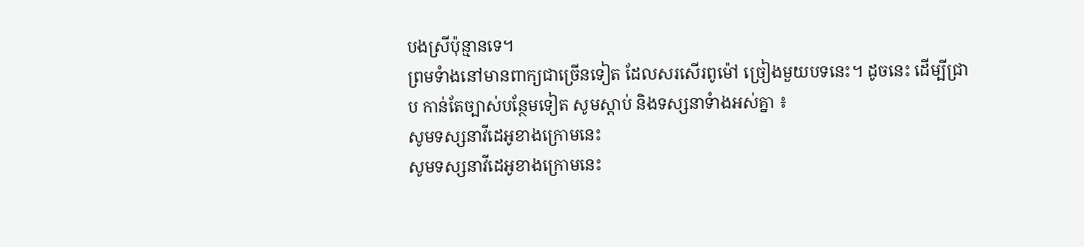បងស្រីប៉ុន្មានទេ។
ព្រមទំាងនៅមានពាក្យជាច្រើនទៀត ដែលសរសើរពូម៉ៅ ច្រៀងមួយបទនេះ។ ដូចនេះ ដើម្បីជ្រាប កាន់តែច្បាស់បន្ថែមទៀត សូមស្តាប់ និងទស្សនាទំាងអស់គ្នា ៖
សូមទស្សនាវីដេអូខាងក្រោមនេះ
សូមទស្សនាវីដេអូខាងក្រោមនេះ